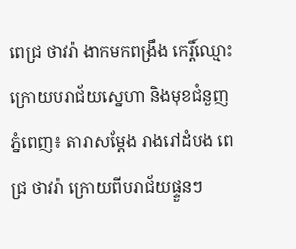ពេជ្រ ថាវរ៉ា ងាកមកពង្រឹង កេរ្តិ៍ឈ្មោះ ក្រោយបរាជ័យស្នេហា និងមុខជំនួញ
ភ្នំពេញ៖ តារាសម្តែង រាងរៅដំបង ពេជ្រ ថាវរ៉ា ក្រោយពីបរាជ័យផ្ទួនៗ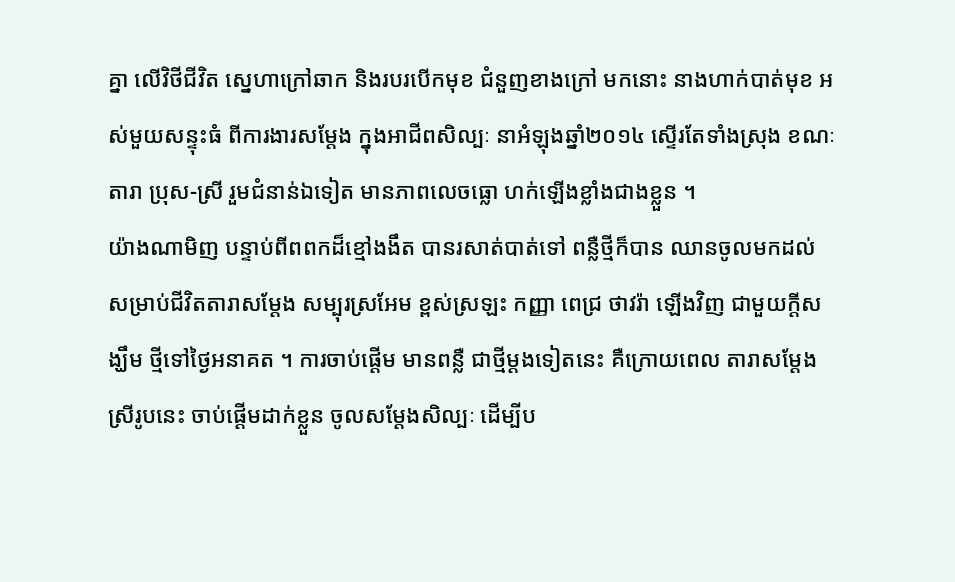គ្នា លើវិថីជីវិត ស្នេហាក្រៅឆាក និងរបរបើកមុខ ជំនួញខាងក្រៅ មកនោះ នាងហាក់បាត់មុខ អស់មួយសន្ទុះធំ ពីការងារសម្តែង ក្នុងអាជីពសិល្បៈ នាអំឡុងឆ្នាំ២០១៤ ស្ទើរតែទាំងស្រុង ខណៈតារា ប្រុស-ស្រី រួមជំនាន់ឯទៀត មានភាពលេចធ្លោ ហក់ឡើងខ្លាំងជាងខ្លួន ។
យ៉ាងណាមិញ បន្ទាប់ពីពពកដ៏ខ្មៅងងឹត បានរសាត់បាត់ទៅ ពន្លឺថ្មីក៏បាន ឈានចូលមកដល់ សម្រាប់ជីវិតតារាសម្តែង សម្បុរស្រអែម ខ្ពស់ស្រឡះ កញ្ញា ពេជ្រ ថាវរ៉ា ឡើងវិញ ជាមួយក្តីសង្ឃឹម ថ្មីទៅថ្ងៃអនាគត ។ ការចាប់ផ្តើម មានពន្លឺ ជាថ្មីម្តងទៀតនេះ គឺក្រោយពេល តារាសម្តែងស្រីរូបនេះ ចាប់ផ្តើមដាក់ខ្លួន ចូលសម្តែងសិល្បៈ ដើម្បីប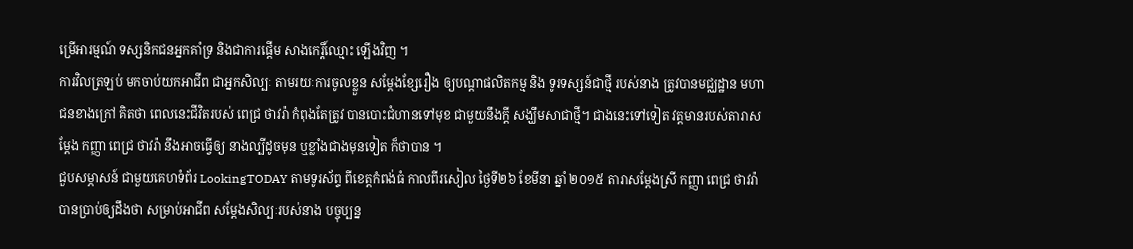ម្រើអារម្មណ៍ ទស្សនិកជនអ្នកគាំទ្រ និងជាការផ្តើម សាងកេរ្តិ៍ឈ្មោះ ឡើងវិញ ។
ការវិលត្រឡប់ មកចាប់យកអាជីព ជាអ្នកសិល្បៈ តាមរយៈការចូលខ្លួន សម្តែងខ្សែរឿង ឲ្យបណ្តាផលិតកម្ម និង ទូរទស្សន៍ជាថ្មី របស់នាង ត្រូវបានមជ្ឈដ្ឋាន មហាជនខាងក្រៅ គិតថា ពេលនេះជីវិតរបស់ ពេជ្រ ថាវរ៉ា កំពុងតែត្រូវ បានបោះជំហានទៅមុខ ជាមួយនឹងក្តី សង្ឃឹមសាជាថ្មី។ ជាងនេះទៅទៀត វត្តមានរបស់តារាសម្តែង កញ្ញា ពេជ្រ ថាវរ៉ា នឹងអាចធ្វើឲ្យ នាងល្បីដូចមុន ឬខ្លាំងជាងមុនទៀត ក៏ថាបាន ។
ជួបសម្ភាសន៍ ជាមួយគេហទំព័រ LookingTODAY តាមទូរស័ព្ទ ពីខេត្តកំពង់ធំ កាលពីរសៀល ថ្ងៃទី២៦ ខែមីនា ឆ្នាំ ២០១៥ តារាសម្តែងស្រី កញ្ញា ពេជ្រ ថាវរ៉ា បានប្រាប់ឲ្យដឹងថា សម្រាប់អាជីព សម្តែងសិល្បៈរបស់នាង បច្ចុប្បន្ន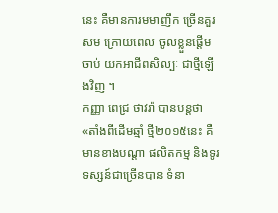នេះ គឺមានការមមាញឹក ច្រើនគួរសម ក្រោយពេល ចូលខ្លួនផ្តើមចាប់ យកអាជីពសិល្បៈ ជាថ្មីឡើងវិញ ។
កញ្ញា ពេជ្រ ថាវរ៉ា បានបន្តថា «តាំងពីដើមឆ្មាំ ថ្មី២០១៥នេះ គឺមានខាងបណ្តា ផលិតកម្ម និងទូរទស្សន៍ជាច្រើនបាន ទំនា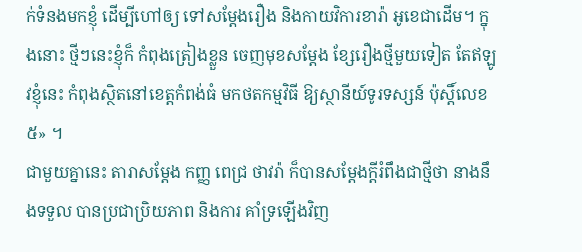ក់ទំនងមកខ្ញុំ ដើម្បីហៅឲ្យ ទៅសម្តែងរឿង និងកាយវិការខារ៉ា អូខេជាដើម។ ក្នុងនោះ ថ្មីៗនេះខ្ញុំក៏ កំពុងត្រៀងខ្លួន ចេញមុខសម្តែង ខ្សែរឿងថ្មីមួយទៀត តែឥឡូវខ្ញុំនេះ កំពុងស្ថិតនៅខេត្តកំពង់ធំ មកថតកម្មវិធី ឱ្យស្ថានីយ៍ទូរទស្សន៍ ប៉ុស្តិ៍លេខ៥» ។
ជាមួយគ្នានេះ តារាសម្តែង កញ្ញ ពេជ្រ ថាវរ៉ា ក៏បានសម្តែងក្តីរំពឹងជាថ្មីថា នាងនឹងទទួល បានប្រជាប្រិយភាព និងការ គាំទ្រឡើងវិញ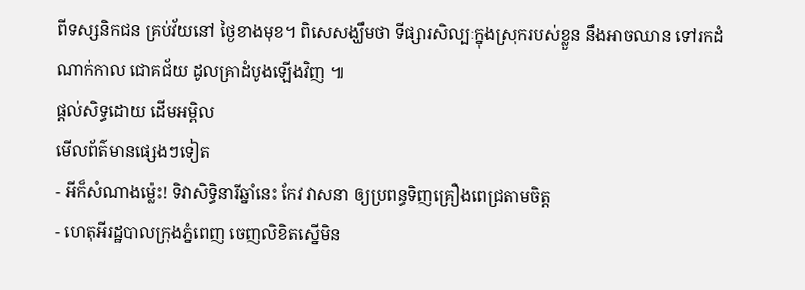ពីទស្សនិកជន គ្រប់វ័យនៅ ថ្ងៃខាងមុខ។ ពិសេសង្ឃឹមថា ទីផ្សារសិល្បៈក្នុងស្រុករបស់ខ្លួន នឹងអាចឈាន ទៅរកដំណាក់កាល ជោគជ័យ ដូលគ្រាដំបូងឡើងវិញ ៕
ផ្តល់សិទ្ធដោយ ដើមអម្ពិល
មើលព័ត៌មានផ្សេងៗទៀត
- អីក៏សំណាងម្ល៉េះ! ទិវាសិទ្ធិនារីឆ្នាំនេះ កែវ វាសនា ឲ្យប្រពន្ធទិញគ្រឿងពេជ្រតាមចិត្ត
- ហេតុអីរដ្ឋបាលក្រុងភ្នំពេញ ចេញលិខិតស្នើមិន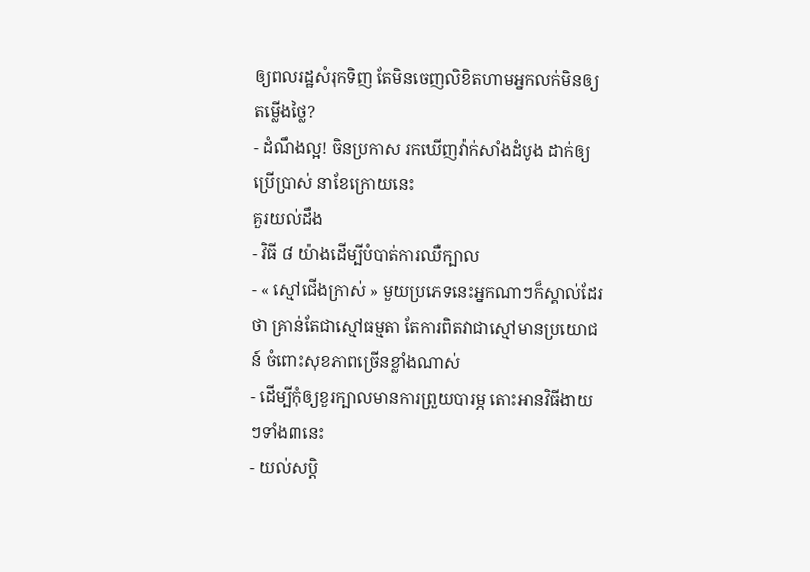ឲ្យពលរដ្ឋសំរុកទិញ តែមិនចេញលិខិតហាមអ្នកលក់មិនឲ្យតម្លើងថ្លៃ?
- ដំណឹងល្អ! ចិនប្រកាស រកឃើញវ៉ាក់សាំងដំបូង ដាក់ឲ្យប្រើប្រាស់ នាខែក្រោយនេះ
គួរយល់ដឹង
- វិធី ៨ យ៉ាងដើម្បីបំបាត់ការឈឺក្បាល
- « ស្មៅជើងក្រាស់ » មួយប្រភេទនេះអ្នកណាៗក៏ស្គាល់ដែរថា គ្រាន់តែជាស្មៅធម្មតា តែការពិតវាជាស្មៅមានប្រយោជន៍ ចំពោះសុខភាពច្រើនខ្លាំងណាស់
- ដើម្បីកុំឲ្យខួរក្បាលមានការព្រួយបារម្ភ តោះអានវិធីងាយៗទាំង៣នេះ
- យល់សប្តិ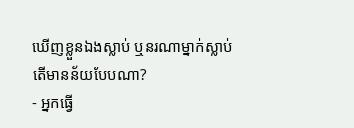ឃើញខ្លួនឯងស្លាប់ ឬនរណាម្នាក់ស្លាប់ តើមានន័យបែបណា?
- អ្នកធ្វើ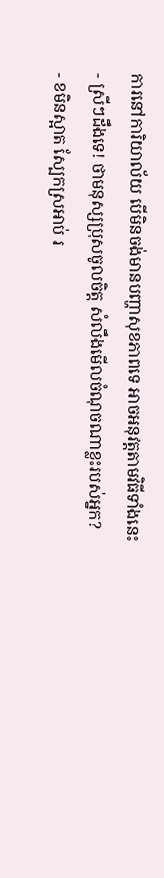ការនៅការិយាល័យ បើមិនចង់មានបញ្ហាសុខភាពទេ អាចអនុវត្តតាមវិធីទាំងនេះ
- ស្រីៗដឹងទេ! ថាមនុស្សប្រុសចូលចិត្ត សំលឹងមើលចំណុចណាខ្លះរបស់អ្នក?
- ខមិនស្អាត ស្បែកស្រអាប់ រ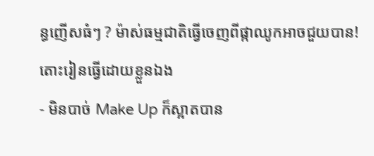ន្ធញើសធំៗ ? ម៉ាស់ធម្មជាតិធ្វើចេញពីផ្កាឈូកអាចជួយបាន! តោះរៀនធ្វើដោយខ្លួនឯង
- មិនបាច់ Make Up ក៏ស្អាតបាន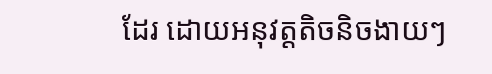ដែរ ដោយអនុវត្តតិចនិចងាយៗ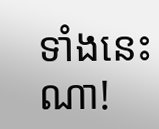ទាំងនេះណា!